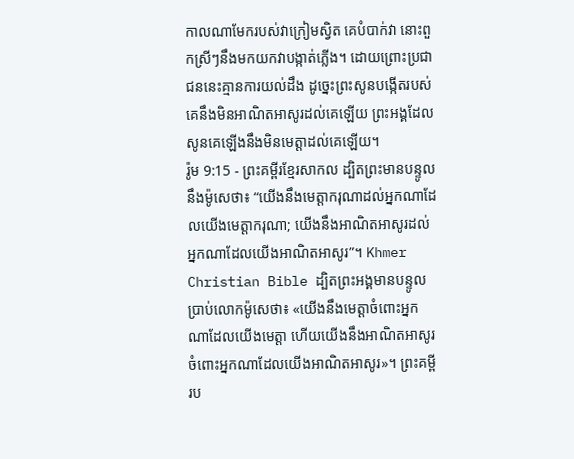កាលណាមែករបស់វាក្រៀមស្វិត គេបំបាក់វា នោះពួកស្រីៗនឹងមកយកវាបង្កាត់ភ្លើង។ ដោយព្រោះប្រជាជននេះគ្មានការយល់ដឹង ដូច្នេះព្រះសូនបង្កើតរបស់គេនឹងមិនអាណិតអាសូរដល់គេឡើយ ព្រះអង្គដែលសូនគេឡើងនឹងមិនមេត្តាដល់គេឡើយ។
រ៉ូម 9:15 - ព្រះគម្ពីរខ្មែរសាកល ដ្បិតព្រះមានបន្ទូលនឹងម៉ូសេថា៖ “យើងនឹងមេត្តាករុណាដល់អ្នកណាដែលយើងមេត្តាករុណា; យើងនឹងអាណិតអាសូរដល់អ្នកណាដែលយើងអាណិតអាសូរ”។ Khmer Christian Bible ដ្បិតព្រះអង្គមានបន្ទូលប្រាប់លោកម៉ូសេថា៖ «យើងនឹងមេត្ដាចំពោះអ្នកណាដែលយើងមេត្ដា ហើយយើងនឹងអាណិតអាសូរចំពោះអ្នកណាដែលយើងអាណិតអាសូរ»។ ព្រះគម្ពីរប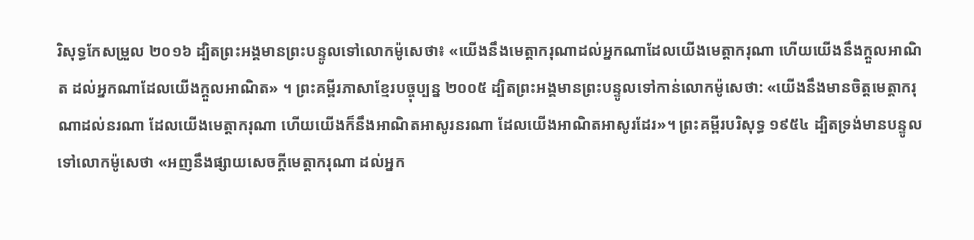រិសុទ្ធកែសម្រួល ២០១៦ ដ្បិតព្រះអង្គមានព្រះបន្ទូលទៅលោកម៉ូសេថា៖ «យើងនឹងមេត្តាករុណាដល់អ្នកណាដែលយើងមេត្តាករុណា ហើយយើងនឹងក្តួលអាណិត ដល់អ្នកណាដែលយើងក្តួលអាណិត» ។ ព្រះគម្ពីរភាសាខ្មែរបច្ចុប្បន្ន ២០០៥ ដ្បិតព្រះអង្គមានព្រះបន្ទូលទៅកាន់លោកម៉ូសេថា: «យើងនឹងមានចិត្តមេត្តាករុណាដល់នរណា ដែលយើងមេត្តាករុណា ហើយយើងក៏នឹងអាណិតអាសូរនរណា ដែលយើងអាណិតអាសូរដែរ»។ ព្រះគម្ពីរបរិសុទ្ធ ១៩៥៤ ដ្បិតទ្រង់មានបន្ទូលទៅលោកម៉ូសេថា «អញនឹងផ្សាយសេចក្ដីមេត្តាករុណា ដល់អ្នក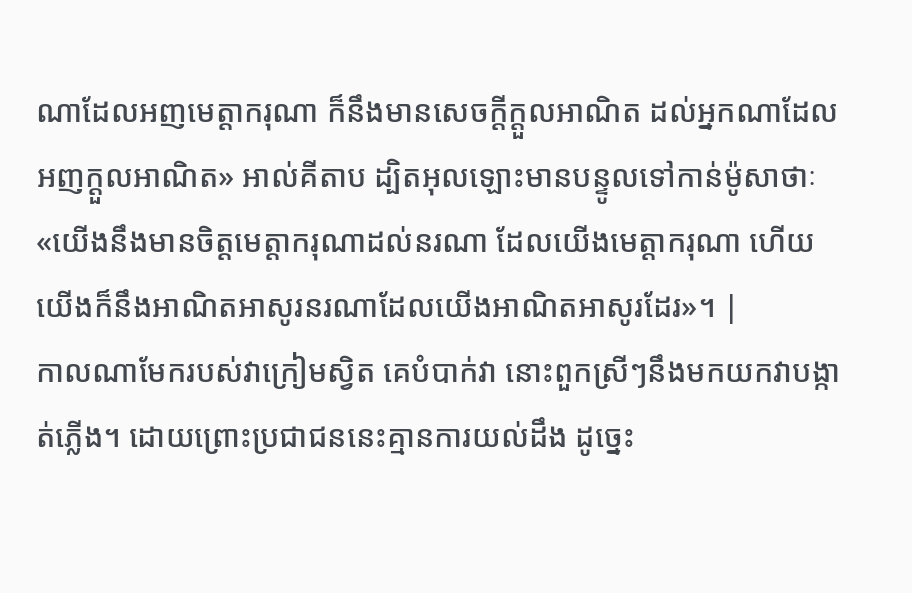ណាដែលអញមេត្តាករុណា ក៏នឹងមានសេចក្ដីក្តួលអាណិត ដល់អ្នកណាដែលអញក្តួលអាណិត» អាល់គីតាប ដ្បិតអុលឡោះមានបន្ទូលទៅកាន់ម៉ូសាថាៈ «យើងនឹងមានចិត្ដមេត្ដាករុណាដល់នរណា ដែលយើងមេត្ដាករុណា ហើយយើងក៏នឹងអាណិតអាសូរនរណាដែលយើងអាណិតអាសូរដែរ»។ |
កាលណាមែករបស់វាក្រៀមស្វិត គេបំបាក់វា នោះពួកស្រីៗនឹងមកយកវាបង្កាត់ភ្លើង។ ដោយព្រោះប្រជាជននេះគ្មានការយល់ដឹង ដូច្នេះ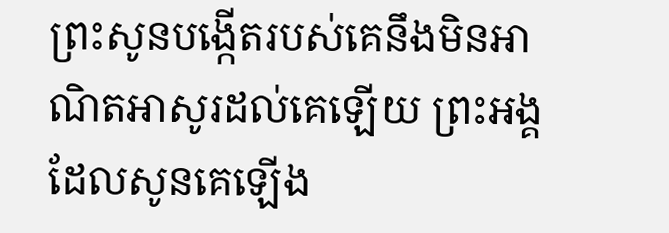ព្រះសូនបង្កើតរបស់គេនឹងមិនអាណិតអាសូរដល់គេឡើយ ព្រះអង្គដែលសូនគេឡើង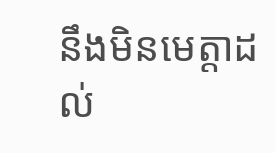នឹងមិនមេត្តាដល់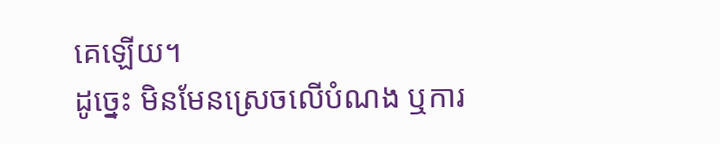គេឡើយ។
ដូច្នេះ មិនមែនស្រេចលើបំណង ឬការ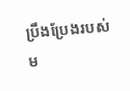ប្រឹងប្រែងរបស់ម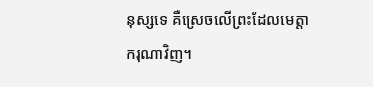នុស្សទេ គឺស្រេចលើព្រះដែលមេត្តាករុណាវិញ។